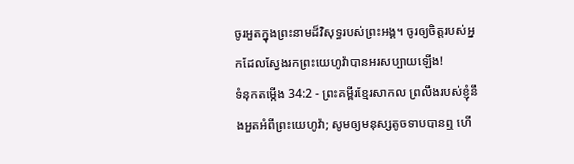ចូរអួតក្នុងព្រះនាមដ៏វិសុទ្ធរបស់ព្រះអង្គ។ ចូរឲ្យចិត្តរបស់អ្នកដែលស្វែងរកព្រះយេហូវ៉ាបានអរសប្បាយឡើង!
ទំនុកតម្កើង 34:2 - ព្រះគម្ពីរខ្មែរសាកល ព្រលឹងរបស់ខ្ញុំនឹងអួតអំពីព្រះយេហូវ៉ា; សូមឲ្យមនុស្សតូចទាបបានឮ ហើ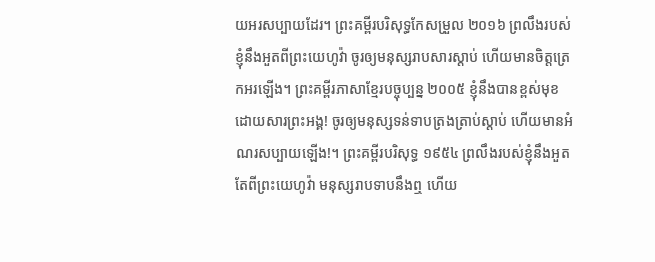យអរសប្បាយដែរ។ ព្រះគម្ពីរបរិសុទ្ធកែសម្រួល ២០១៦ ព្រលឹងរបស់ខ្ញុំនឹងអួតពីព្រះយេហូវ៉ា ចូរឲ្យមនុស្សរាបសារស្ដាប់ ហើយមានចិត្តត្រេកអរឡើង។ ព្រះគម្ពីរភាសាខ្មែរបច្ចុប្បន្ន ២០០៥ ខ្ញុំនឹងបានខ្ពស់មុខដោយសារព្រះអង្គ! ចូរឲ្យមនុស្សទន់ទាបត្រងត្រាប់ស្ដាប់ ហើយមានអំណរសប្បាយឡើង!។ ព្រះគម្ពីរបរិសុទ្ធ ១៩៥៤ ព្រលឹងរបស់ខ្ញុំនឹងអួតតែពីព្រះយេហូវ៉ា មនុស្សរាបទាបនឹងឮ ហើយ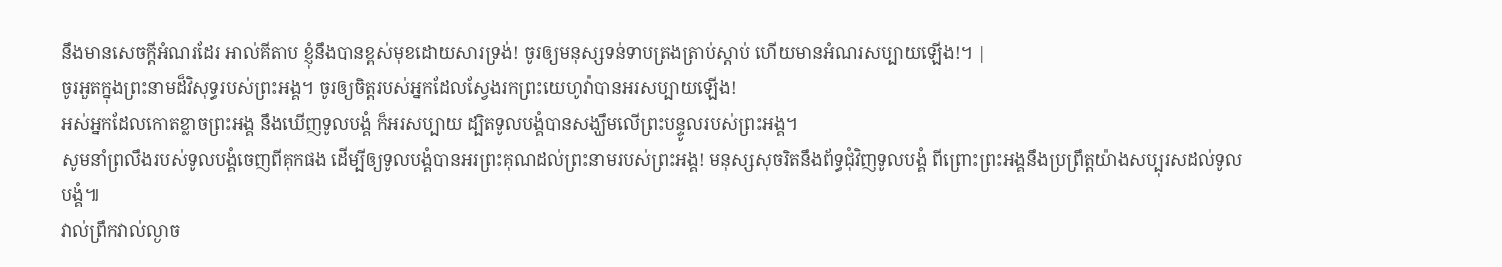នឹងមានសេចក្ដីអំណរដែរ អាល់គីតាប ខ្ញុំនឹងបានខ្ពស់មុខដោយសារទ្រង់! ចូរឲ្យមនុស្សទន់ទាបត្រងត្រាប់ស្ដាប់ ហើយមានអំណរសប្បាយឡើង!។ |
ចូរអួតក្នុងព្រះនាមដ៏វិសុទ្ធរបស់ព្រះអង្គ។ ចូរឲ្យចិត្តរបស់អ្នកដែលស្វែងរកព្រះយេហូវ៉ាបានអរសប្បាយឡើង!
អស់អ្នកដែលកោតខ្លាចព្រះអង្គ នឹងឃើញទូលបង្គំ ក៏អរសប្បាយ ដ្បិតទូលបង្គំបានសង្ឃឹមលើព្រះបន្ទូលរបស់ព្រះអង្គ។
សូមនាំព្រលឹងរបស់ទូលបង្គំចេញពីគុកផង ដើម្បីឲ្យទូលបង្គំបានអរព្រះគុណដល់ព្រះនាមរបស់ព្រះអង្គ! មនុស្សសុចរិតនឹងព័ទ្ធជុំវិញទូលបង្គំ ពីព្រោះព្រះអង្គនឹងប្រព្រឹត្តយ៉ាងសប្បុរសដល់ទូលបង្គំ៕
វាល់ព្រឹកវាល់ល្ងាច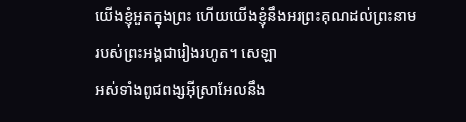យើងខ្ញុំអួតក្នុងព្រះ ហើយយើងខ្ញុំនឹងអរព្រះគុណដល់ព្រះនាមរបស់ព្រះអង្គជារៀងរហូត។ សេឡា
អស់ទាំងពូជពង្សអ៊ីស្រាអែលនឹង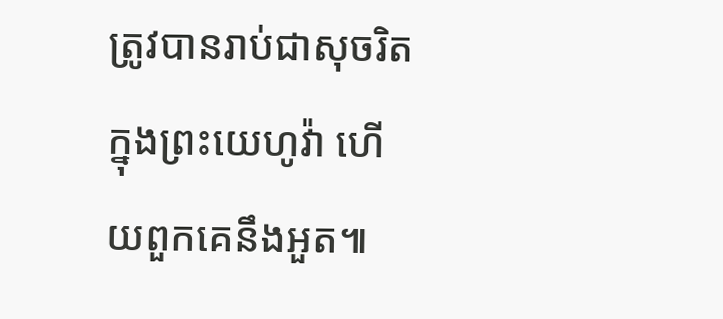ត្រូវបានរាប់ជាសុចរិតក្នុងព្រះយេហូវ៉ា ហើយពួកគេនឹងអួត៕